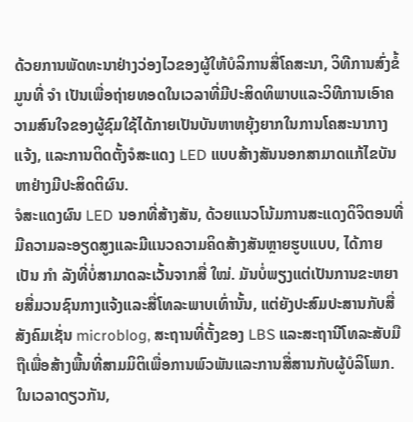ດ້ວຍການພັດທະນາຢ່າງວ່ອງໄວຂອງຜູ້ໃຫ້ບໍລິການສື່ໂຄສະນາ, ວິທີການສົ່ງຂໍ້ມູນທີ່ ຈຳ ເປັນເພື່ອຖ່າຍທອດໃນເວລາທີ່ມີປະສິດທິພາບແລະວິທີການເອົາຄວາມສົນໃຈຂອງຜູ້ຊົມໃຊ້ໄດ້ກາຍເປັນບັນຫາຫຍຸ້ງຍາກໃນການໂຄສະນາກາງແຈ້ງ, ແລະການຕິດຕັ້ງຈໍສະແດງ LED ແບບສ້າງສັນນອກສາມາດແກ້ໄຂບັນຫາຢ່າງມີປະສິດຕິຜົນ.
ຈໍສະແດງຜົນ LED ນອກທີ່ສ້າງສັນ, ດ້ວຍແນວໂນ້ມການສະແດງດິຈິຕອນທີ່ມີຄວາມລະອຽດສູງແລະມີແນວຄວາມຄິດສ້າງສັນຫຼາຍຮູບແບບ, ໄດ້ກາຍເປັນ ກຳ ລັງທີ່ບໍ່ສາມາດລະເວັ້ນຈາກສື່ ໃໝ່. ມັນບໍ່ພຽງແຕ່ເປັນການຂະຫຍາຍສື່ມວນຊົນກາງແຈ້ງແລະສື່ໂທລະພາບເທົ່ານັ້ນ, ແຕ່ຍັງປະສົມປະສານກັບສື່ສັງຄົມເຊັ່ນ microblog, ສະຖານທີ່ຕັ້ງຂອງ LBS ແລະສະຖານີໂທລະສັບມືຖືເພື່ອສ້າງພື້ນທີ່ສາມມິຕິເພື່ອການພົວພັນແລະການສື່ສານກັບຜູ້ບໍລິໂພກ. ໃນເວລາດຽວກັນ,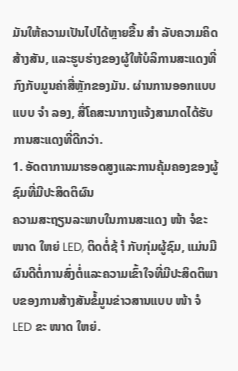ມັນໃຫ້ຄວາມເປັນໄປໄດ້ຫຼາຍຂື້ນ ສຳ ລັບຄວາມຄິດສ້າງສັນ, ແລະຮູບຮ່າງຂອງຜູ້ໃຫ້ບໍລິການສະແດງທີ່ກົງກັບມູນຄ່າສື່ຫຼັກຂອງມັນ. ຜ່ານການອອກແບບແບບ ຈຳ ລອງ, ສື່ໂຄສະນາກາງແຈ້ງສາມາດໄດ້ຮັບການສະແດງທີ່ດີກວ່າ.
1. ອັດຕາການມາຮອດສູງແລະການຄຸ້ມຄອງຂອງຜູ້ຊົມທີ່ມີປະສິດຕິຜົນ
ຄວາມສະຖຽນລະພາບໃນການສະແດງ ໜ້າ ຈໍຂະ ໜາດ ໃຫຍ່ LED, ຕິດຕໍ່ຊ້ ຳ ກັບກຸ່ມຜູ້ຊົມ, ແມ່ນມີຜົນດີຕໍ່ການສົ່ງຕໍ່ແລະຄວາມເຂົ້າໃຈທີ່ມີປະສິດຕິພາບຂອງການສ້າງສັນຂໍ້ມູນຂ່າວສານແບບ ໜ້າ ຈໍ LED ຂະ ໜາດ ໃຫຍ່.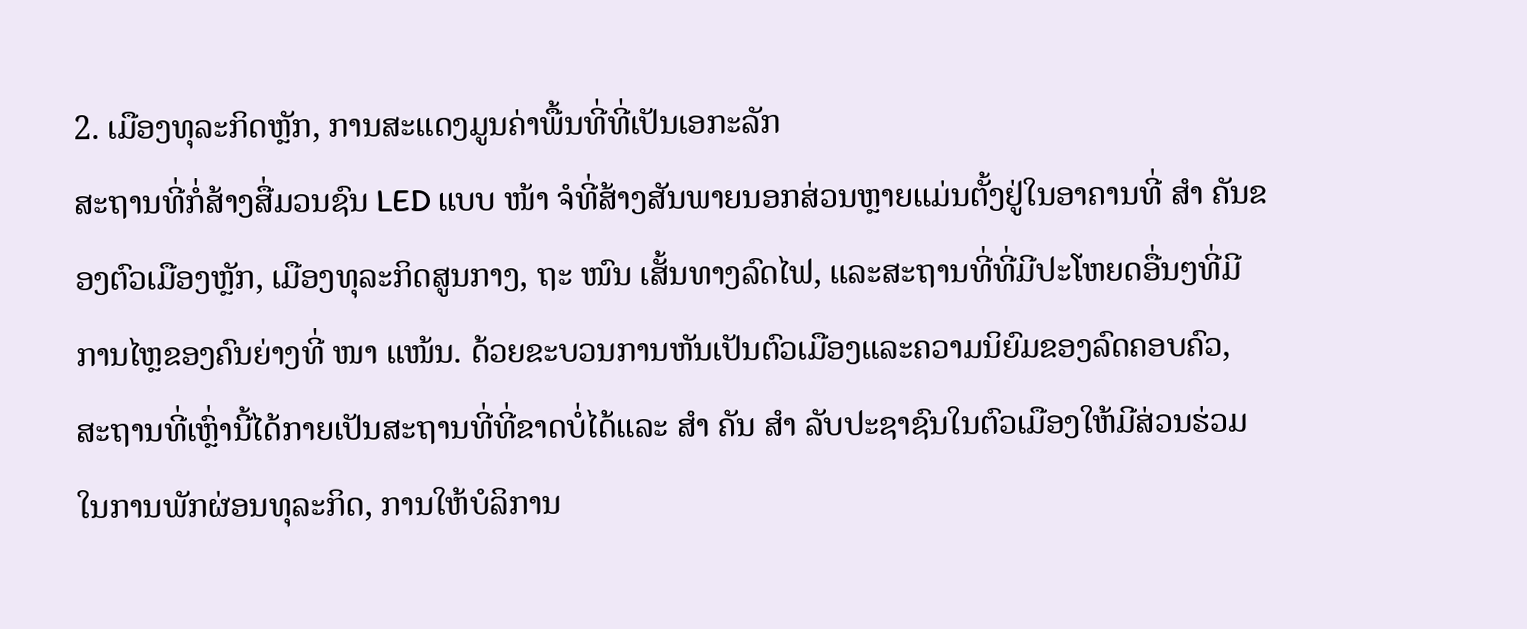2. ເມືອງທຸລະກິດຫຼັກ, ການສະແດງມູນຄ່າພື້ນທີ່ທີ່ເປັນເອກະລັກ
ສະຖານທີ່ກໍ່ສ້າງສື່ມວນຊົນ LED ແບບ ໜ້າ ຈໍທີ່ສ້າງສັນພາຍນອກສ່ວນຫຼາຍແມ່ນຕັ້ງຢູ່ໃນອາຄານທີ່ ສຳ ຄັນຂອງຕົວເມືອງຫຼັກ, ເມືອງທຸລະກິດສູນກາງ, ຖະ ໜົນ ເສັ້ນທາງລົດໄຟ, ແລະສະຖານທີ່ທີ່ມີປະໂຫຍດອື່ນໆທີ່ມີການໄຫຼຂອງຄົນຍ່າງທີ່ ໜາ ແໜ້ນ. ດ້ວຍຂະບວນການຫັນເປັນຕົວເມືອງແລະຄວາມນິຍົມຂອງລົດຄອບຄົວ, ສະຖານທີ່ເຫຼົ່ານີ້ໄດ້ກາຍເປັນສະຖານທີ່ທີ່ຂາດບໍ່ໄດ້ແລະ ສຳ ຄັນ ສຳ ລັບປະຊາຊົນໃນຕົວເມືອງໃຫ້ມີສ່ວນຮ່ວມໃນການພັກຜ່ອນທຸລະກິດ, ການໃຫ້ບໍລິການ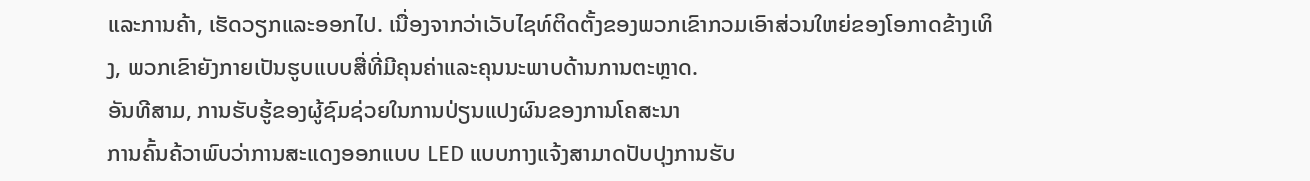ແລະການຄ້າ, ເຮັດວຽກແລະອອກໄປ. ເນື່ອງຈາກວ່າເວັບໄຊທ໌ຕິດຕັ້ງຂອງພວກເຂົາກວມເອົາສ່ວນໃຫຍ່ຂອງໂອກາດຂ້າງເທິງ, ພວກເຂົາຍັງກາຍເປັນຮູບແບບສື່ທີ່ມີຄຸນຄ່າແລະຄຸນນະພາບດ້ານການຕະຫຼາດ.
ອັນທີສາມ, ການຮັບຮູ້ຂອງຜູ້ຊົມຊ່ວຍໃນການປ່ຽນແປງຜົນຂອງການໂຄສະນາ
ການຄົ້ນຄ້ວາພົບວ່າການສະແດງອອກແບບ LED ແບບກາງແຈ້ງສາມາດປັບປຸງການຮັບ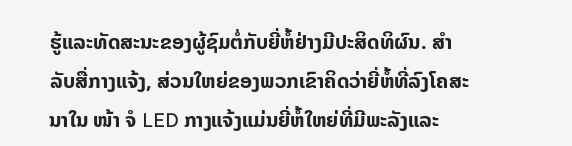ຮູ້ແລະທັດສະນະຂອງຜູ້ຊົມຕໍ່ກັບຍີ່ຫໍ້ຢ່າງມີປະສິດທິຜົນ. ສຳ ລັບສື່ກາງແຈ້ງ, ສ່ວນໃຫຍ່ຂອງພວກເຂົາຄິດວ່າຍີ່ຫໍ້ທີ່ລົງໂຄສະນາໃນ ໜ້າ ຈໍ LED ກາງແຈ້ງແມ່ນຍີ່ຫໍ້ໃຫຍ່ທີ່ມີພະລັງແລະ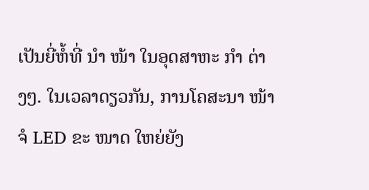ເປັນຍີ່ຫໍ້ທີ່ ນຳ ໜ້າ ໃນອຸດສາຫະ ກຳ ຕ່າງໆ. ໃນເວລາດຽວກັນ, ການໂຄສະນາ ໜ້າ ຈໍ LED ຂະ ໜາດ ໃຫຍ່ຍັງ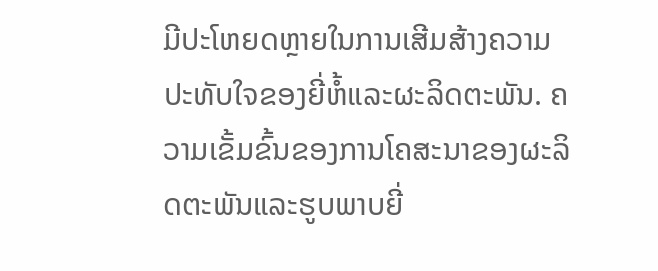ມີປະໂຫຍດຫຼາຍໃນການເສີມສ້າງຄວາມປະທັບໃຈຂອງຍີ່ຫໍ້ແລະຜະລິດຕະພັນ. ຄວາມເຂັ້ມຂົ້ນຂອງການໂຄສະນາຂອງຜະລິດຕະພັນແລະຮູບພາບຍີ່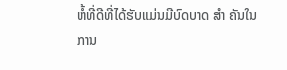ຫໍ້ທີ່ດີທີ່ໄດ້ຮັບແມ່ນມີບົດບາດ ສຳ ຄັນໃນການ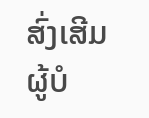ສົ່ງເສີມຜູ້ບໍ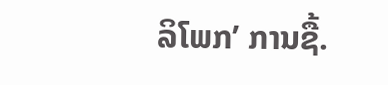ລິໂພກ’ ການຊື້.